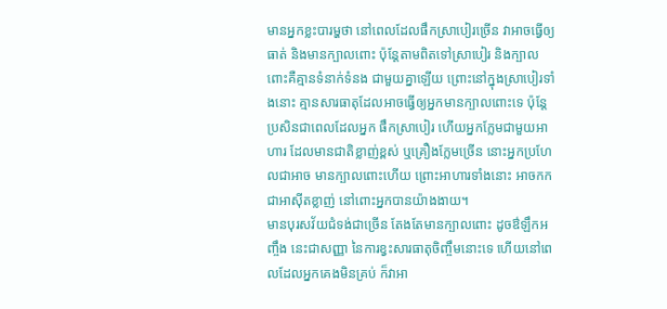មានអ្នកខ្លះបារម្ហថា នៅពេលដែលផឹកស្រាបៀរច្រើន វាអាចធ្វើឲ្យធាត់ និងមានក្បាលពោះ ប៉ុន្តែតាមពិតទៅស្រាបៀរ និងក្បាលពោះគឺគ្មានទំនាក់ទំនង ជាមួយគ្នាឡើយ ព្រោះនៅក្នុងស្រាបៀរទាំងនោះ គ្មានសារធាតុដែលអាចធ្វើឲ្យអ្នកមានក្បាលពោះទេ ប៉ុន្តែប្រសិនជាពេលដែលអ្នក ផឹកស្រាបៀរ ហើយអ្នកក្លែមជាមួយអាហារ ដែលមានជាតិខ្លាញ់ខ្ពស់ ឬគ្រឿងក្លែមច្រើន នោះអ្នកប្រហែលជាអាច មានក្បាលពោះហើយ ព្រោះអាហារទាំងនោះ អាចកកជាអាស៊ីតខ្លាញ់ នៅពោះអ្នកបានយ៉ាងងាយ។
មានបុរសវ័យជំទង់ជាច្រើន តែងតែមានក្បាលពោះ ដូចឳឡឹកអញ្ចឹង នេះជាសញ្ញា នៃការខ្វះសារធាតុចិញ្ចឹមនោះទេ ហើយនៅពេលដែលអ្នកគេងមិនគ្រប់ ក៏វាអា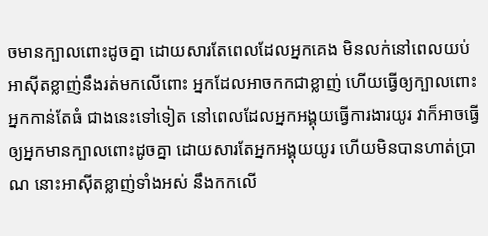ចមានក្បាលពោះដូចគ្នា ដោយសារតែពេលដែលអ្នកគេង មិនលក់នៅពេលយប់ អាស៊ីតខ្លាញ់នឹងរត់មកលើពោះ អ្នកដែលអាចកកជាខ្លាញ់ ហើយធ្វើឲ្យក្បាលពោះ អ្នកកាន់តែធំ ជាងនេះទៅទៀត នៅពេលដែលអ្នកអង្គុយធ្វើការងារយូរ វាក៏អាចធ្វើឲ្យអ្នកមានក្បាលពោះដូចគ្នា ដោយសារតែអ្នកអង្គុយយូរ ហើយមិនបានហាត់ប្រាណ នោះអាស៊ីតខ្លាញ់ទាំងអស់ នឹងកកលើ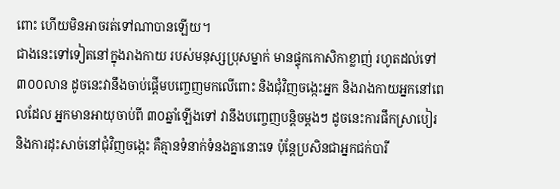ពោះ ហើយមិនអាចរត់ទៅណាបានឡើយ។
ជាងនេះទៅទៀតនៅក្នុងរាងកាយ របស់មនុស្សប្រុសម្នាក់ មានផ្ទុកកោសិកាខ្លាញ់ រហូតដល់ទៅ៣០០លាន ដូចនេះវានឹងចាប់ផ្តើមបញ្ចេញមកលើពោះ និងជុំវិញចង្កេះអ្នក និងរាងកាយអ្នកនៅពេលដែល អ្នកមានអាយុចាប់ពី ៣០ឆ្នាំឡើងទៅ វានឹងបញ្ចេញបន្តិចម្តងៗ ដូចនេះការផឹកស្រាបៀរ និងការដុះសាច់នៅជុំវិញចង្កេះ គឺគ្មានទំនាក់ទំនងគ្នានោះទេ ប៉ុន្តែប្រសិនជាអ្នកជក់បារី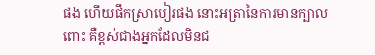ផង ហើយផឹកស្រាបៀរផង នោះអត្រានៃការមានក្បាលពោះ គឺខ្ពស់ជាងអ្នកដែលមិនជ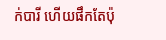ក់បារី ហើយផឹកតែប៉ុ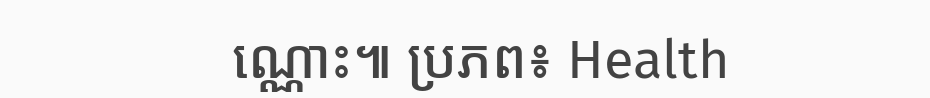ណ្ណោះ៕ ប្រភព៖ Health